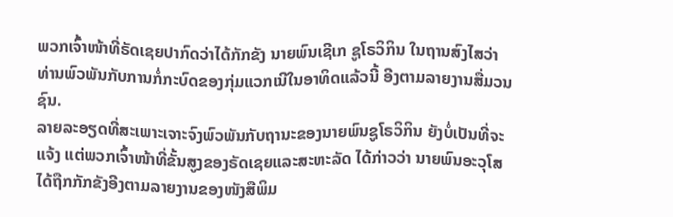ພວກເຈົ້າໜ້າທີ່ຣັດເຊຍປາກົດວ່າໄດ້ກັກຂັງ ນາຍພົນເຊີເກ ຊູໂຣວິກິນ ໃນຖານສົງໄສວ່າ ທ່ານພົວພັນກັບການກໍ່ກະບົດຂອງກຸ່ມແວກເນີໃນອາທິດແລ້ວນີ້ ອີງຕາມລາຍງານສື່ມວນຊົນ.
ລາຍລະອຽດທີ່ສະເພາະເຈາະຈົງພົວພັນກັບຖານະຂອງນາຍພົນຊູໂຣວິກິນ ຍັງບໍ່ເປັນທີ່ຈະແຈ້ງ ແຕ່ພວກເຈົ້າໜ້າທີ່ຂັ້ນສູງຂອງຣັດເຊຍແລະສະຫະລັດ ໄດ້ກ່າວວ່າ ນາຍພົນອະວຸໂສໄດ້ຖືກກັກຂັງອີງຕາມລາຍງານຂອງໜັງສືພິມ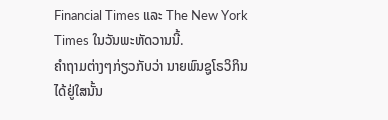Financial Times ແລະ The New York Times ໃນວັນພະຫັດວານນີ້.
ຄຳຖາມຕ່າງໆກ່ຽວກັບວ່າ ນາຍພົນຊູໂຣວິກິນ ໄດ້ຢູ່ໃສນັ້ນ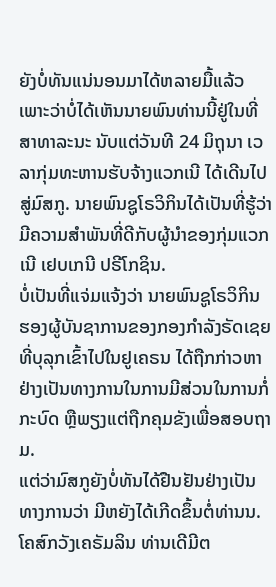ຍັງບໍ່ທັນແນ່ນອນມາໄດ້ຫລາຍມື້ແລ້ວ ເພາະວ່າບໍ່ໄດ້ເຫັນນາຍພົນທ່ານນີ້ຢູ່ໃນທີ່ສາທາລະນະ ນັບແຕ່ວັນທີ 24 ມິຖຸນາ ເວລາກຸ່ມທະຫານຮັບຈ້າງແວກເນີ ໄດ້ເດີນໄປສູ່ມົສກູ. ນາຍພົນຊູໂຣວິກິນໄດ້ເປັນທີ່ຮູ້ວ່າມີຄວາມສຳພັນທີ່ດີກັບຜູ້ນຳຂອງກຸ່ມແວກເນີ ເຢບເກນີ ປຣີໂກຊິນ.
ບໍ່ເປັນທີ່ແຈ່ມແຈ້ງວ່າ ນາຍພົນຊູໂຣວິກິນ ຮອງຜູ້ບັນຊາການຂອງກອງກຳລັງຣັດເຊຍທີ່ບຸລຸກເຂົ້າໄປໃນຢູເຄຣນ ໄດ້ຖືກກ່າວຫາຢ່າງເປັນທາງການໃນການມີສ່ວນໃນການກໍ່ກະບົດ ຫຼືພຽງແຕ່ຖືກຄຸມຂັງເພື່ອສອບຖາມ.
ແຕ່ວ່າມົສກູຍັງບໍ່ທັນໄດ້ຢືນຢັນຢ່າງເປັນທາງການວ່າ ມີຫຍັງໄດ້ເກີດຂຶ້ນຕໍ່ທ່ານນ.
ໂຄສົກວັງເຄຣັມລິນ ທ່ານເດີມີຕ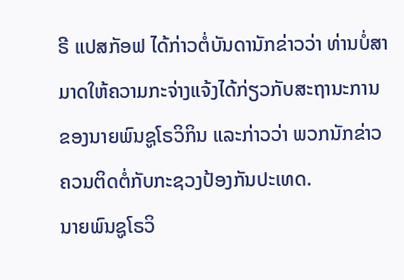ຣີ ແປສກັອຟ ໄດ້ກ່າວຕໍ່ບັນດານັກຂ່າວວ່າ ທ່ານບໍ່ສາມາດໃຫ້ຄວາມກະຈ່າງແຈ້ງໄດ້ກ່ຽວກັບສະຖານະການຂອງນາຍພົນຊູໂຣວິກິນ ແລະກ່າວວ່າ ພວກນັກຂ່າວຄວນຕິດຕໍ່ກັບກະຊວງປ້ອງກັນປະເທດ.
ນາຍພົນຊູໂຣວິ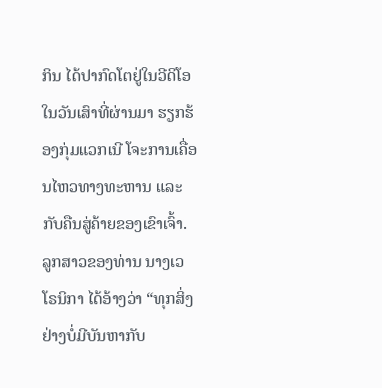ກິນ ໄດ້ປາກົດໂຕຢູ່ໃນວີດິໂອໃນວັນເສົາທີ່ຜ່ານມາ ຮຽກຮ້ອງກຸ່ມແວກເນີ ໂຈະການເຄື່ອນໄຫວທາງທະຫານ ແລະກັບຄືນສູ່ຄ້າຍຂອງເຂົາເຈົ້າ.
ລູກສາວຂອງທ່ານ ນາງເວໂຣນິກາ ໄດ້ອ້າງວ່າ “ທຸກສິ່ງຢ່າງບໍ່ມີບັນຫາກັບ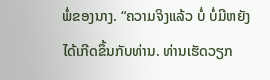ພໍ່ຂອງນາງ. “ຄວາມຈິງແລ້ວ ບໍ່ ບໍ່ມີຫຍັງໄດ້ເກີດຂຶ້ນກັບທ່ານ. ທ່ານເຮັດວຽກ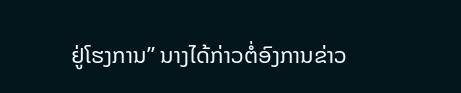ຢູ່ໂຮງການ” ນາງໄດ້ກ່າວຕໍ່ອົງການຂ່າວ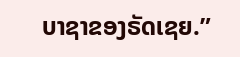ບາຊາຂອງຣັດເຊຍ.”